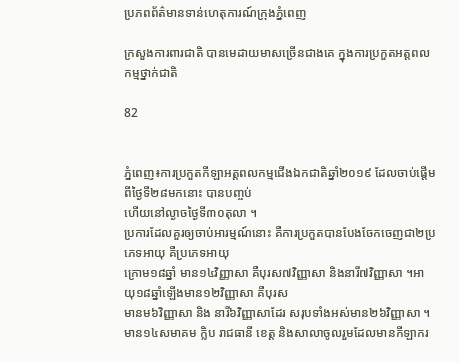ប្រភពព័ត៌មានទាន់ហេតុការណ៍ក្រុងភ្នំពេញ

ក្រសួងការពារជាតិ បានមេដាយមាសច្រើនជាងគេ ក្នុងការប្រកួតអត្តពលកម្មថ្នាក់ជាតិ

82


ភ្នំពេញ៖ការប្រកួតកីឡាអត្តពលកម្មជើងឯកជាតិឆ្នាំ២០១៩ ដែលចាប់ផ្ដើមពីថ្ងៃទី២៨មកនោះ បានបញ្ចប់
ហើយនៅល្ងាចថ្ងៃទី៣០តុលា ។
ប្រការដែលគួរឲ្យចាប់អារម្មណ៍នោះ គឺការប្រកួតបានបែងចែកចេញជា២ប្រភេទអាយុ គឺប្រភេទអាយុ
ក្រោម១៨ឆ្នាំ មាន១៤វិញ្ញាសា គឺបុរស៧វិញ្ញាសា និងនារី៧វិញ្ញាសា ។អាយុ១៨ឆ្នាំឡើងមាន១២វិញ្ញាសា គឺបុរស
មានម៦វិញ្ញាសា និង នារី៦វិញ្ញាសាដែរ សរុបទាំងអស់មាន២៦វិញ្ញាសា ។
មាន១៤សមាគម ក្លិប រាជធានី ខេត្ត និងសាលាចូលរួមដែលមានកីឡាករ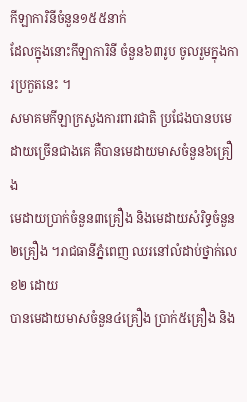កីឡាការិនីចំនួន១៥៥នាក់
ដែលក្នុងនោះកីឡាការិនី ចំនួន៦៣រូប ចូលរួមក្នុងការប្រកួតនេះ ។
សមាគមកីឡាក្រសួងការពារជាតិ ប្រជែងបានបមេដាយច្រើនជាងគេ គឺបានមេដាយមាសចំនួន៦គ្រឿង
មេដាយប្រាក់ចំនួន៣គ្រឿង និងមេដាយសំរិទ្ធចំនួន២គ្រឿង ។រាជធានីភ្នំពេញ ឈរនៅលំដាប់ថ្នាក់លេខ២ ដោយ
បានមេដាយមាសចំនួន៤គ្រឿង ប្រាក់៥គ្រឿង និង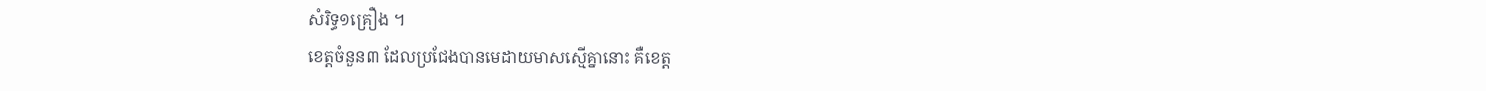សំរិទ្ធ១គ្រឿង ។
ខេត្តចំនួន៣ ដែលប្រជែងបានមេដាយមាសស្មើគ្នានោះ គឺខេត្ត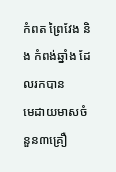កំពត ព្រៃវែង និង កំពង់ឆ្នាំង ដែលរកបាន
មេដាយមាសចំនួន៣គ្រឿ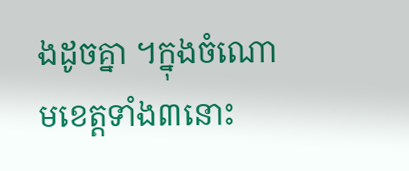ងដូចគ្នា ។ក្នុងចំណោមខេត្តទាំង៣នោះ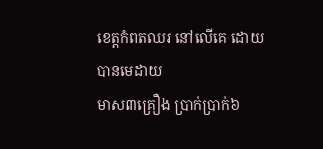ខេត្តកំពតឈរ នៅលើគេ ដោយបានមេដាយ
មាស៣គ្រឿង ប្រាក់ប្រាក់៦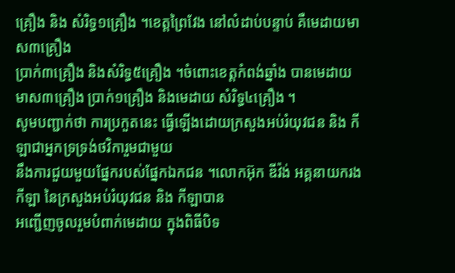គ្រឿង និង សំរិទ្ធ១គ្រឿង ។ខេត្តព្រៃវែង នៅលំដាប់បន្ទាប់ គឺមេដាយមាស៣គ្រឿង
ប្រាក់៣គ្រឿង និងសំរិទ្ធ៥គ្រឿង ។ចំពោះខេត្តកំពង់ឆ្នាំង បានមេដាយមាស៣គ្រឿង ប្រាក់១គ្រឿង និងមេដាយ សំរិទ្ធ៤គ្រឿង ។
សូមបញ្ជាក់ថា ការប្រកួតនេះ ធ្វើឡើងដោយក្រសួងអប់រំយុវជន និង កីឡាជាអ្នកទ្រទ្រង់ថវិការួមជាមួយ
នឹងការជួយមួយផ្នែករបស់ផ្នែកឯកជន ។លោកអ៊ុក ឌីវ៉ង់ អគ្គនាយករងកីឡា នៃក្រសួងអប់រំយុវជន និង កីឡាបាន
អញ្ជើញចូលរួមបំពាក់មេដាយ ក្នុងពិធីបិទ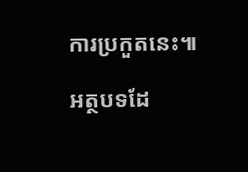ការប្រកួតនេះ៕

អត្ថបទដែ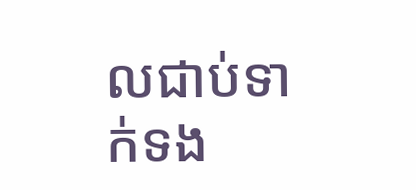លជាប់ទាក់ទង